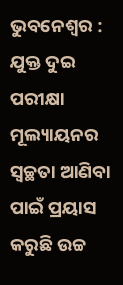ଭୁବନେଶ୍ବର : ଯୁକ୍ତ ଦୁଇ ପରୀକ୍ଷା ମୂଲ୍ୟାୟନର ସ୍ଵଚ୍ଛତା ଆଣିବା ପାଇଁ ପ୍ରୟାସ କରୁଛି ଉଚ୍ଚ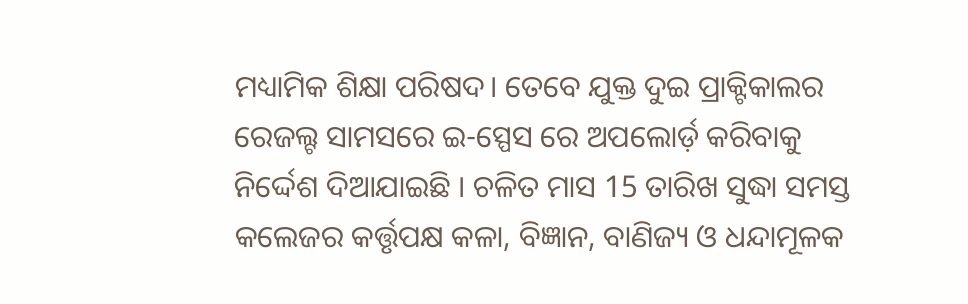ମଧ୍ୟାମିକ ଶିକ୍ଷା ପରିଷଦ। ତେବେ ଯୁକ୍ତ ଦୁଇ ପ୍ରାକ୍ଟିକାଲର ରେଜଲ୍ଟ ସାମସରେ ଇ-ସ୍ପେସ ରେ ଅପଲୋର୍ଡ଼ କରିବାକୁ ନିର୍ଦ୍ଦେଶ ଦିଆଯାଇଛି । ଚଳିତ ମାସ 15 ତାରିଖ ସୁଦ୍ଧା ସମସ୍ତ କଲେଜର କର୍ତ୍ତୃପକ୍ଷ କଳା, ବିଜ୍ଞାନ, ବାଣିଜ୍ୟ ଓ ଧନ୍ଦାମୂଳକ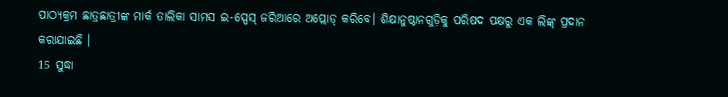ପାଠ୍ୟକ୍ରମ ଛାତ୍ରଛାତ୍ରୀଙ୍କ ମାର୍କ ତାଲିକା ସାମସ ଇ-ସ୍ପେସ୍ ଜରିଆରେ ଅପ୍ଲୋଡ୍ କରିବେ। ଶିକ୍ଷାନୁଷ୍ଠାନଗୁଡ଼ିକୁ ପରିଷଦ ପକ୍ଷରୁ ଏକ ଲିଙ୍କ୍ ପ୍ରଦାନ କରାଯାଇଛି ।
15 ସୁଦ୍ଧା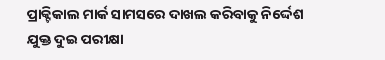ପ୍ରାକ୍ଟିକାଲ ମାର୍କ ସାମସରେ ଦାଖଲ କରିବାକୁ ନିର୍ଦ୍ଦେଶ
ଯୁକ୍ତ ଦୁଇ ପରୀକ୍ଷା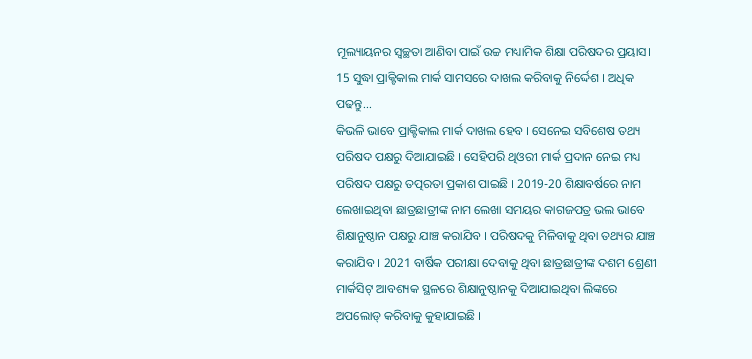ମୂଲ୍ୟାୟନର ସ୍ଵଚ୍ଛତା ଆଣିବା ପାଇଁ ଉଚ୍ଚ ମଧ୍ୟାମିକ ଶିକ୍ଷା ପରିଷଦର ପ୍ରୟାସ। 15 ସୁଦ୍ଧା ପ୍ରାକ୍ଟିକାଲ ମାର୍କ ସାମସରେ ଦାଖଲ କରିବାକୁ ନିର୍ଦ୍ଦେଶ । ଅଧିକ ପଢନ୍ତୁ...
କିଭଳି ଭାବେ ପ୍ରାକ୍ଟିକାଲ ମାର୍କ ଦାଖଲ ହେବ । ସେନେଇ ସବିଶେଷ ତଥ୍ୟ ପରିଷଦ ପକ୍ଷରୁ ଦିଆଯାଇଛି । ସେହିପରି ଥିଓରୀ ମାର୍କ ପ୍ରଦାନ ନେଇ ମଧ୍ୟ ପରିଷଦ ପକ୍ଷରୁ ତତ୍ପରତା ପ୍ରକାଶ ପାଇଛି । 2019-20 ଶିକ୍ଷାବର୍ଷରେ ନାମ ଲେଖାଇଥିବା ଛାତ୍ରଛାତ୍ରୀଙ୍କ ନାମ ଲେଖା ସମୟର କାଗଜପତ୍ର ଭଲ ଭାବେ ଶିକ୍ଷାନୁଷ୍ଠାନ ପକ୍ଷରୁ ଯାଞ୍ଚ କରାଯିବ । ପରିଷଦକୁ ମିଳିବାକୁ ଥିବା ତଥ୍ୟର ଯାଞ୍ଚ କରାଯିବ । 2021 ବାର୍ଷିକ ପରୀକ୍ଷା ଦେବାକୁ ଥିବା ଛାତ୍ରଛାତ୍ରୀଙ୍କ ଦଶମ ଶ୍ରେଣୀ ମାର୍କସିଟ୍ ଆବଶ୍ୟକ ସ୍ଥଳରେ ଶିକ୍ଷାନୁଷ୍ଠାନକୁ ଦିଆଯାଇଥିବା ଲିଙ୍କରେ ଅପଲୋଡ୍ କରିବାକୁ କୁହାଯାଇଛି ।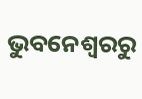ଭୁବନେଶ୍ବରରୁ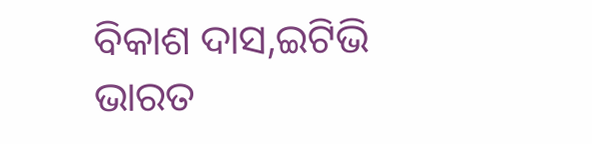ବିକାଶ ଦାସ,ଇଟିଭି ଭାରତ